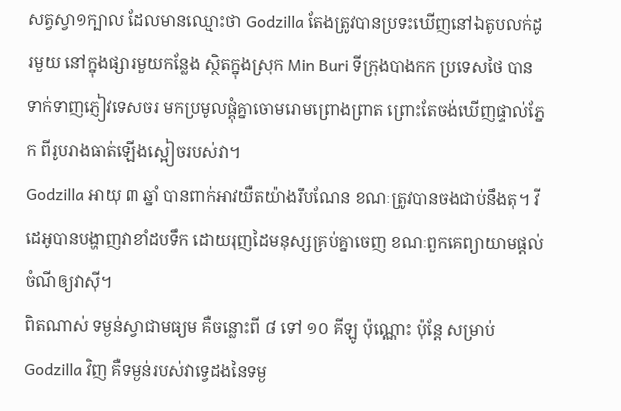សត្វស្វា១ក្បាល ដែលមានឈ្មោះថា Godzilla តែងត្រូវបានប្រទះឃើញនៅឯតូបលក់ដូរមួយ នៅក្នុងផ្សារមួយកន្លែង ស្ថិតក្នុងស្រុក Min Buri ទីក្រុងបាងកក ប្រទេសថៃ បានទាក់ទាញភ្ញៀវទេសចរ មកប្រមូលផ្តុំគ្នាចោមរោមព្រោងព្រាត ព្រោះតែចង់ឃើញផ្ទាល់ភ្នែក ពីរូបរាងធាត់ឡើងស្អៀចរបស់វា។
Godzilla អាយុ ៣ ឆ្នាំ បានពាក់អាវយឺតយ៉ាងរឹបណែន ខណៈត្រូវបានចងជាប់នឹងតុ។ វីដេអូបានបង្ហាញវាខាំដបទឹក ដោយរុញដៃមនុស្សគ្រប់គ្នាចេញ ខណៈពួកគេព្យាយាមផ្តល់ចំណីឲ្យវាស៊ី។
ពិតណាស់ ទម្ងន់ស្វាជាមធ្យម គឺចន្លោះពី ៨ ទៅ ១០ គីឡូ ប៉ុណ្ណោះ ប៉ុន្តែ សម្រាប់ Godzilla វិញ គឺទម្ងន់របស់វាទ្វេដងនៃទម្ង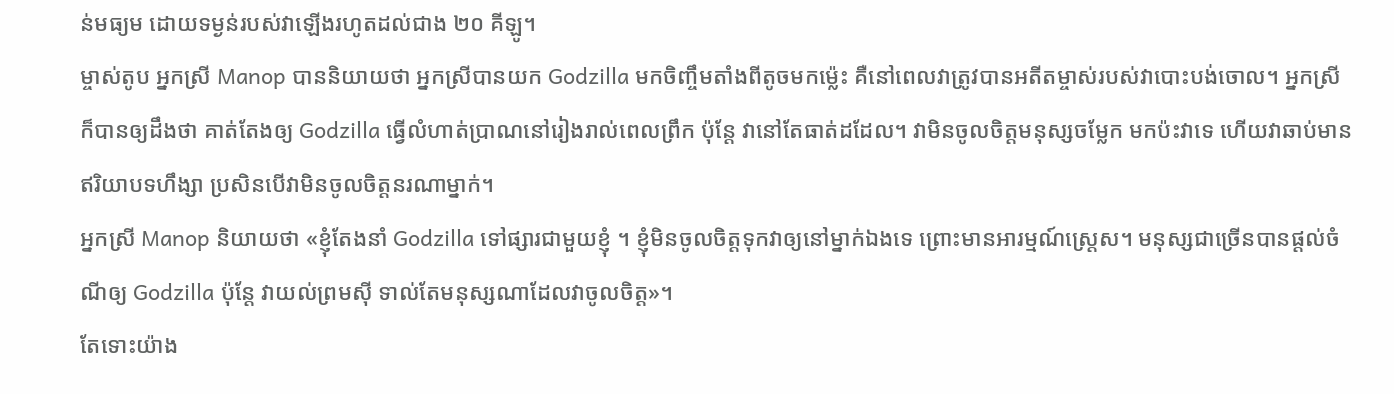ន់មធ្យម ដោយទម្ងន់របស់វាឡើងរហូតដល់ជាង ២០ គីឡូ។
ម្ចាស់តូប អ្នកស្រី Manop បាននិយាយថា អ្នកស្រីបានយក Godzilla មកចិញ្ចឹមតាំងពីតូចមកម្ល៉េះ គឺនៅពេលវាត្រូវបានអតីតម្ចាស់របស់វាបោះបង់ចោល។ អ្នកស្រីក៏បានឲ្យដឹងថា គាត់តែងឲ្យ Godzilla ធ្វើលំហាត់ប្រាណនៅរៀងរាល់ពេលព្រឹក ប៉ុន្តែ វានៅតែធាត់ដដែល។ វាមិនចូលចិត្តមនុស្សចម្លែក មកប៉ះវាទេ ហើយវាឆាប់មានឥរិយាបទហឹង្សា ប្រសិនបើវាមិនចូលចិត្តនរណាម្នាក់។
អ្នកស្រី Manop និយាយថា «ខ្ញុំតែងនាំ Godzilla ទៅផ្សារជាមួយខ្ញុំ ។ ខ្ញុំមិនចូលចិត្តទុកវាឲ្យនៅម្នាក់ឯងទេ ព្រោះមានអារម្មណ៍ស្ត្រេស។ មនុស្សជាច្រើនបានផ្តល់ចំណីឲ្យ Godzilla ប៉ុន្តែ វាយល់ព្រមស៊ី ទាល់តែមនុស្សណាដែលវាចូលចិត្ត»។
តែទោះយ៉ាង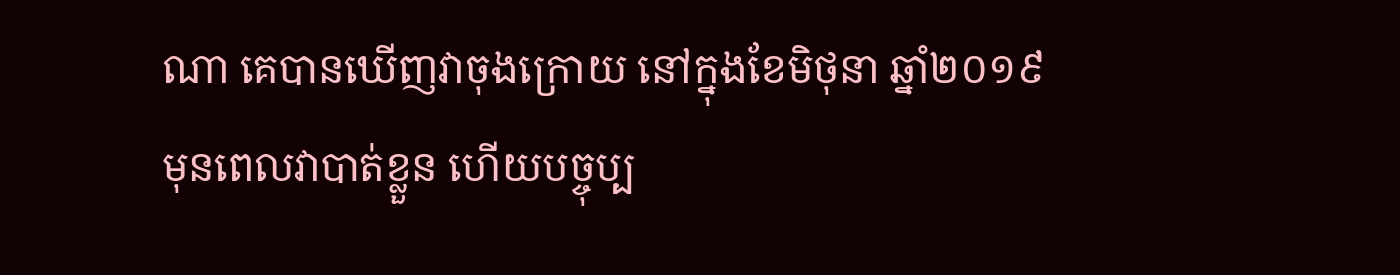ណា គេបានឃើញវាចុងក្រោយ នៅក្នុងខែមិថុនា ឆ្នាំ២០១៩ មុនពេលវាបាត់ខ្លួន ហើយបច្ចុប្ប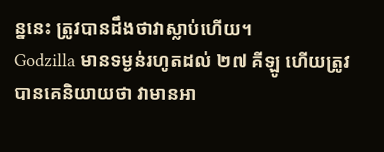ន្ននេះ ត្រូវបានដឹងថាវាស្លាប់ហើយ។
Godzilla មានទម្ងន់រហូតដល់ ២៧ គីឡូ ហើយត្រូវបានគេនិយាយថា វាមានអា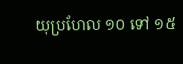យុប្រហែល ១០ ទៅ ១៥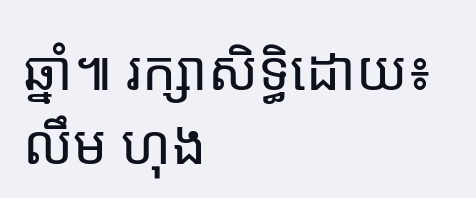ឆ្នាំ៕ រក្សាសិទ្ធិដោយ៖ លឹម ហុង